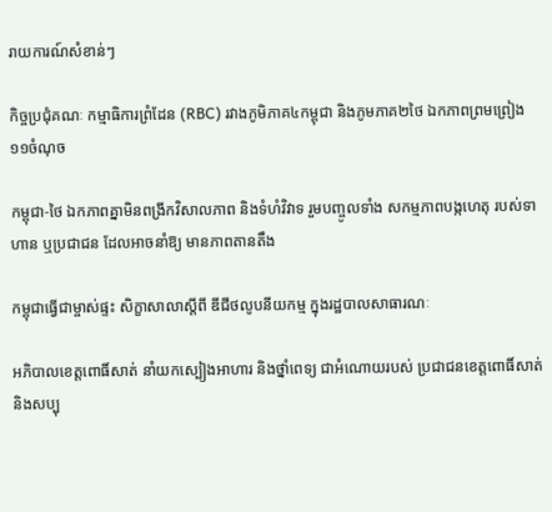រាយការណ៍សំខាន់ៗ

កិច្ចប្រជុំគណៈ កម្មាធិការព្រំដែន (RBC) រវាងភូមិភាគ៤កម្ពុជា និងភូមភាគ២ថៃ ឯកភាពព្រមព្រៀង ១១ចំណុច

កម្ពុជា-ថៃ ឯកភាពគ្នាមិនពង្រីកវិសាលភាព និងទំហំវិវាទ រួមបញ្ចូលទាំង សកម្មភាពបង្កហេតុ របស់ទាហាន ឬប្រជាជន ដែលអាចនាំឱ្យ មានភាពតានតឹង

កម្ពុជាធ្វើជាម្ចាស់ផ្ទះ សិក្ខាសាលាស្តីពី ឌីជីថលូបនីយកម្ម ក្នុងរដ្ឋបាលសាធារណៈ

អភិបាលខេត្តពោធិ៍សាត់ នាំយកស្បៀងអាហារ និងថ្នាំពេទ្យ ជាអំណោយរបស់ ប្រជាជនខេត្តពោធិ៍សាត់ និងសប្បុ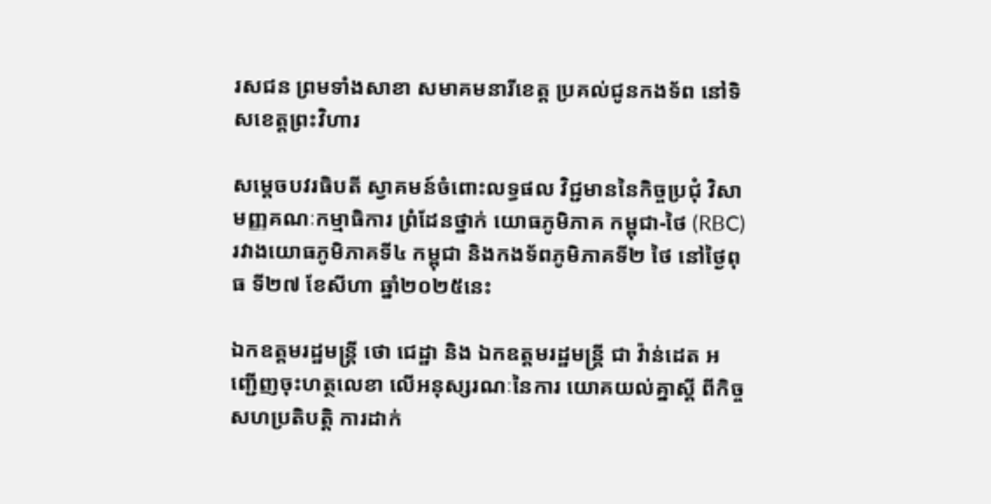រសជន ព្រមទាំងសាខា សមាគមនារីខេត្ត ប្រគល់ជូនកងទ័ព នៅទិសខេត្តព្រះវិហារ

សម្តេចបវរធិបតី ស្វាគមន៍ចំពោះលទ្ធផល វិជ្ជមាននៃកិច្ចប្រជុំ វិសាមញ្ញគណៈកម្មាធិការ ព្រំដែនថ្នាក់ យោធភូមិភាគ កម្ពុជា-ថៃ (RBC) រវាងយោធភូមិភាគទី៤ កម្ពុជា និងកងទ័ពភូមិភាគទី២ ថៃ នៅថ្ងៃពុធ ទី២៧ ខែសីហា ឆ្នាំ២០២៥នេះ

ឯកឧត្តមរដ្ឋមន្ត្រី ថោ ជេដ្ឋា និង ឯកឧត្តមរដ្ឋមន្ត្រី ជា វ៉ាន់ដេត អញ្ជើញចុះហត្ថលេខា លើអនុស្សរណៈនៃការ យោគយល់គ្នាស្តី ពីកិច្ចសហប្រតិបត្តិ ការដាក់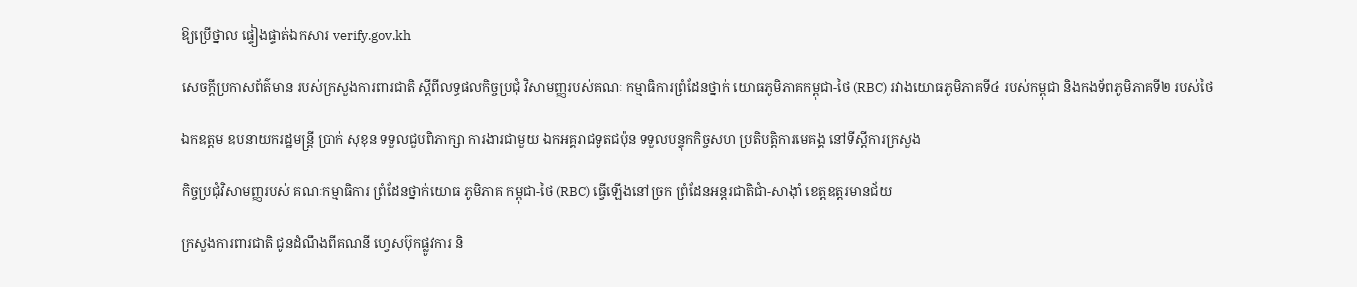ឱ្យប្រើថ្នាល ផ្ទៀងផ្ទាត់ឯកសារ verify.gov.kh

សេចក្តីប្រកាសព័ត៌មាន របស់ក្រសួងការពារជាតិ ស្តីពីលទ្ធផលកិច្ចប្រជុំ វិសាមញ្ញរបស់គណៈ កម្មាធិការព្រំដែនថ្នាក់ យោធភូមិភាគកម្ពុជា-ថៃ (RBC) រវាងយោធភូមិភាគទី៤ របស់កម្ពុជា និងកងទ័ពភូមិភាគទី២ របស់ថៃ

ឯកឧត្តម ឧបនាយករដ្ឋមន្ត្រី ប្រាក់ សុខុន ទទួលជួបពិភាក្សា ការងារជាមួយ ឯកអគ្គរាជទូតជប៉ុន ទទួលបន្ទុកកិច្ចសហ ប្រតិបត្តិការមេគង្គ នៅទីស្តីការក្រសួង

កិច្ចប្រជុំវិសាមញ្ញរបស់ គណៈកម្មាធិការ ព្រំដែនថ្នាក់យោធ ភូមិភាគ កម្ពុជា-ថៃ (RBC) ធ្វើឡើងនៅច្រក ព្រំដែនអន្តរជាតិជាំ-សាង៉ាំ ខេត្តឧត្តរមានជ័យ

ក្រសួងការពារជាតិ ជូនដំណឹងពីគណនី ហ្វេសប៊ុកផ្លូវការ និ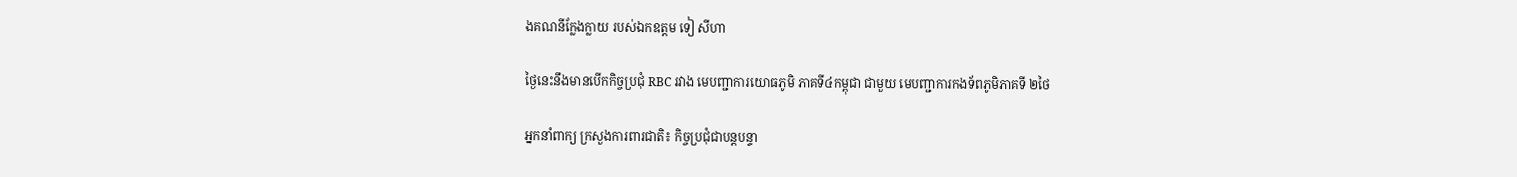ងគណនីក្លែងក្លាយ របស់ឯកឧត្តម ទៀ សីហា

ថ្ងៃនេះនឹងមានបើកកិច្ចប្រជុំ RBC រវាង មេបញ្ជាការយោធភូមិ ភាគទី៤កម្ពុជា ជាមួយ មេបញ្ជាការកងទ័ពភូមិភាគទី ២ថៃ

អ្នកនាំពាក្យ ក្រសួងការពារជាតិ៖ កិច្ចប្រជុំជាបន្តបន្ទា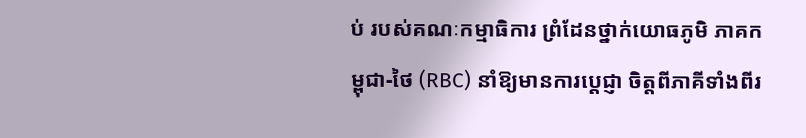ប់ របស់គណៈកម្មាធិការ ព្រំដែនថ្នាក់យោធភូមិ ភាគកម្ពុជា-ថៃ (RBC) នាំឱ្យមានការប្តេជ្ញា ចិត្តពីភាគីទាំងពីរ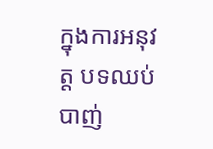ក្នុងការអនុវត្ត បទឈប់បាញ់